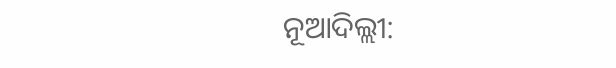ନୂଆଦିଲ୍ଲୀ: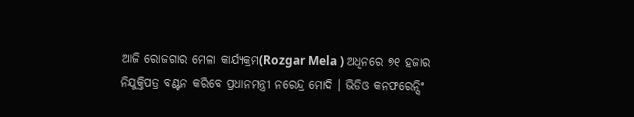ଆଜି ରୋଜଗାର ମେଳା କାର୍ଯ୍ୟକ୍ରମ(Rozgar Mela ) ଅଧିନରେ ୭୧ ହଜାର ନିଯୁକ୍ତିପତ୍ର ବଣ୍ଟନ କରିବେ ପ୍ରଧାନମନ୍ତ୍ରୀ ନରେନ୍ଦ୍ର ମୋଦି । ଭିଡିଓ କନଫରେନ୍ସିଂ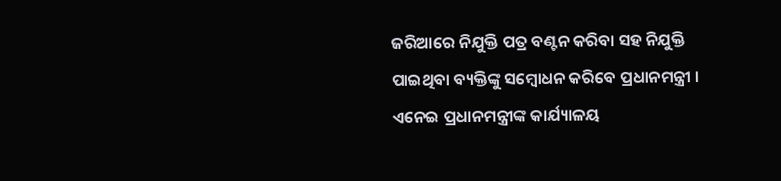ଜରିଆରେ ନିଯୁକ୍ତି ପତ୍ର ବଣ୍ଟନ କରିବା ସହ ନିଯୁକ୍ତି ପାଇଥିବା ବ୍ୟକ୍ତିଙ୍କୁ ସମ୍ବୋଧନ କରିବେ ପ୍ରଧାନମନ୍ତ୍ରୀ । ଏନେଇ ପ୍ରଧାନମନ୍ତ୍ରୀଙ୍କ କାର୍ଯ୍ୟାଳୟ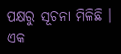ପକ୍ଷରୁ ସୂଚନା ମିଳିଛି । ଏକ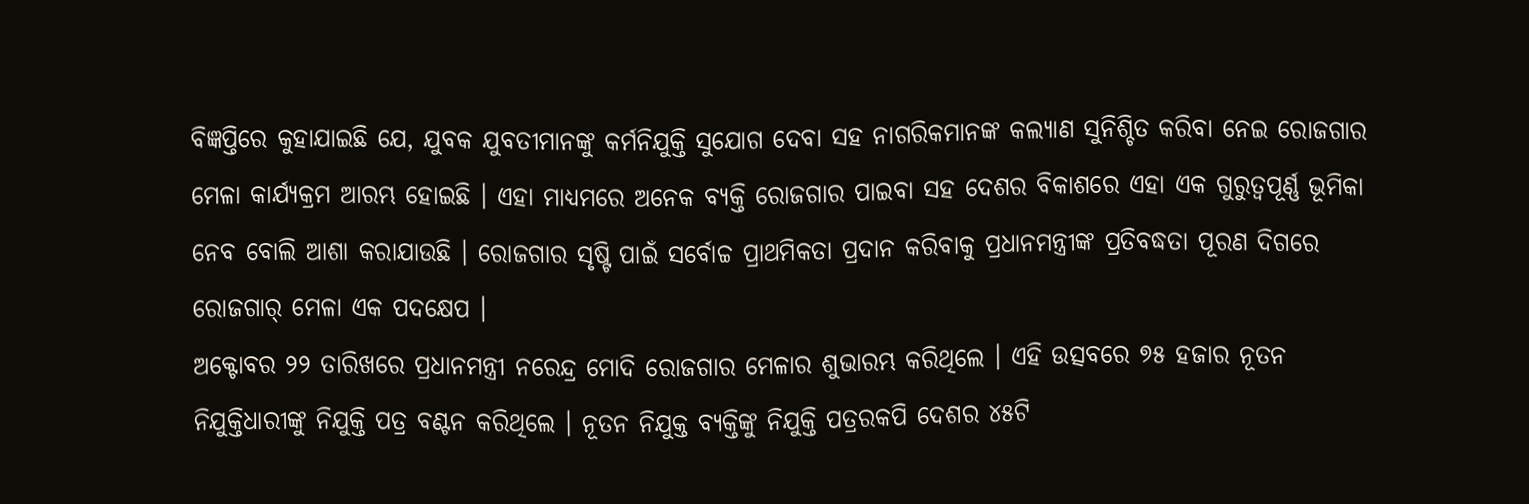ବିଜ୍ଞପ୍ତିରେ କୁହାଯାଇଛି ଯେ, ଯୁବକ ଯୁବତୀମାନଙ୍କୁ କର୍ମନିଯୁକ୍ତି ସୁଯୋଗ ଦେବା ସହ ନାଗରିକମାନଙ୍କ କଲ୍ୟାଣ ସୁନିଶ୍ଚିତ କରିବା ନେଇ ରୋଜଗାର ମେଳା କାର୍ଯ୍ୟକ୍ରମ ଆରମ୍ଭ ହୋଇଛି । ଏହା ମାଧ୍ୟମରେ ଅନେକ ବ୍ୟକ୍ତି ରୋଜଗାର ପାଇବା ସହ ଦେଶର ବିକାଶରେ ଏହା ଏକ ଗୁରୁତ୍ବପୂର୍ଣ୍ଣ ଭୂମିକା ନେବ ବୋଲି ଆଶା କରାଯାଉଛି । ରୋଜଗାର ସୃଷ୍ଟି ପାଇଁ ସର୍ବୋଚ୍ଚ ପ୍ରାଥମିକତା ପ୍ରଦାନ କରିବାକୁ ପ୍ରଧାନମନ୍ତ୍ରୀଙ୍କ ପ୍ରତିବଦ୍ଧତା ପୂରଣ ଦିଗରେ ରୋଜଗାର୍ ମେଳା ଏକ ପଦକ୍ଷେପ ।
ଅକ୍ଟୋବର ୨୨ ତାରିଖରେ ପ୍ରଧାନମନ୍ତ୍ରୀ ନରେନ୍ଦ୍ର ମୋଦି ରୋଜଗାର ମେଳାର ଶୁଭାରମ୍ଭ କରିଥିଲେ । ଏହି ଉତ୍ସବରେ ୭୫ ହଜାର ନୂତନ ନିଯୁକ୍ତିଧାରୀଙ୍କୁ ନିଯୁକ୍ତି ପତ୍ର ବଣ୍ଟନ କରିଥିଲେ । ନୂତନ ନିଯୁକ୍ତ ବ୍ୟକ୍ତିଙ୍କୁ ନିଯୁକ୍ତି ପତ୍ରରକପି ଦେଶର ୪୫ଟି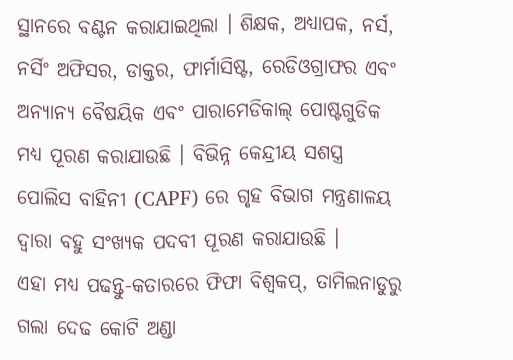ସ୍ଥାନରେ ବଣ୍ଟନ କରାଯାଇଥିଲା । ଶିକ୍ଷକ, ଅଧ୍ୟାପକ, ନର୍ସ, ନର୍ସିଂ ଅଫିସର, ଡାକ୍ତର, ଫାର୍ମାସିଷ୍ଟ, ରେଡିଓଗ୍ରାଫର ଏବଂ ଅନ୍ୟାନ୍ୟ ବୈଷୟିକ ଏବଂ ପାରାମେଡିକାଲ୍ ପୋଷ୍ଟଗୁଡିକ ମଧ୍ୟ ପୂରଣ କରାଯାଉଛି । ବିଭିନ୍ନ କେନ୍ଦ୍ରୀୟ ସଶସ୍ତ୍ର ପୋଲିସ ବାହିନୀ (CAPF) ରେ ଗୃହ ବିଭାଗ ମନ୍ତ୍ରଣାଳୟ ଦ୍ୱାରା ବହୁ ସଂଖ୍ୟକ ପଦବୀ ପୂରଣ କରାଯାଉଛି ।
ଏହା ମଧ୍ୟ ପଢନ୍ତୁ-କତାରରେ ଫିଫା ବିଶ୍ବକପ୍, ତାମିଲନାଡୁରୁ ଗଲା ଦେଢ କୋଟି ଅଣ୍ଡା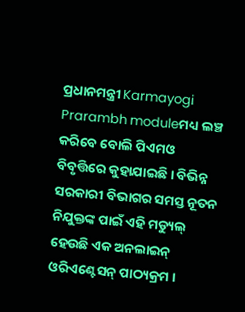ପ୍ରଧାନମନ୍ତ୍ରୀ Karmayogi Prarambh moduleମଧ୍ୟ ଲଞ୍ଚ କରିବେ ବୋଲି ପିଏମଓ ବିବୃତ୍ତିରେ କୁହାଯାଇଛି । ବିଭିନ୍ନ ସରକାରୀ ବିଭାଗର ସମସ୍ତ ନୂତନ ନିଯୁକ୍ତଙ୍କ ପାଇଁ ଏହି ମଡ୍ୟୁଲ୍ ହେଉଛି ଏକ ଅନଲାଇନ୍ ଓରିଏଣ୍ଟେସନ୍ ପାଠ୍ୟକ୍ରମ ।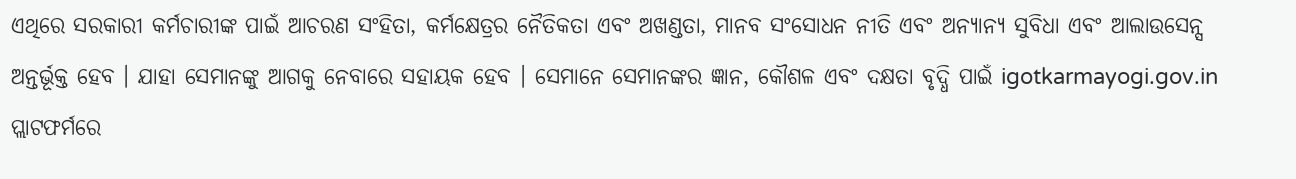ଏଥିରେ ସରକାରୀ କର୍ମଚାରୀଙ୍କ ପାଇଁ ଆଚରଣ ସଂହିତା, କର୍ମକ୍ଷେତ୍ରର ନୈତିକତା ଏବଂ ଅଖଣ୍ଡତା, ମାନବ ସଂସୋଧନ ନୀତି ଏବଂ ଅନ୍ୟାନ୍ୟ ସୁବିଧା ଏବଂ ଆଲାଉସେନ୍ସ ଅନ୍ତର୍ଭୂକ୍ତ ହେବ । ଯାହା ସେମାନଙ୍କୁ ଆଗକୁ ନେବାରେ ସହାୟକ ହେବ । ସେମାନେ ସେମାନଙ୍କର ଜ୍ଞାନ, କୌଶଳ ଏବଂ ଦକ୍ଷତା ବୃଦ୍ଧି ପାଇଁ igotkarmayogi.gov.in ପ୍ଲାଟଫର୍ମରେ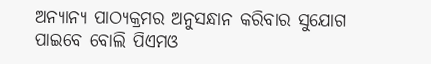ଅନ୍ୟାନ୍ୟ ପାଠ୍ୟକ୍ରମର ଅନୁସନ୍ଧାନ କରିବାର ସୁଯୋଗ ପାଇବେ ବୋଲି ପିଏମଓ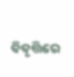ବିବୃତ୍ତିରେ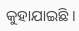କୁହାଯାଇଛି ।